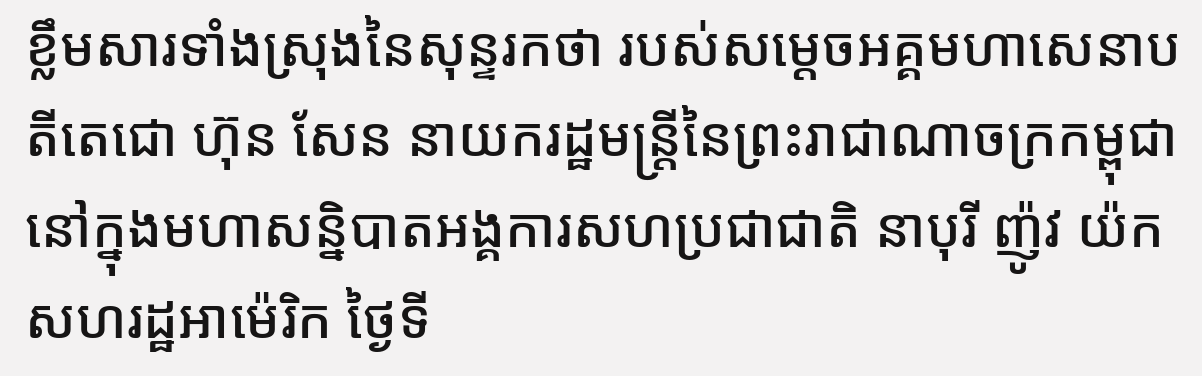ខ្លឹមសារទាំងស្រុងនៃសុន្ទរកថា របស់សម្តេចអគ្គមហាសេនាបតីតេជោ ហ៊ុន សែន នាយករដ្ឋមន្ត្រីនៃព្រះរាជាណាចក្រកម្ពុជា នៅក្នុងមហាសន្និបាតអង្គការសហប្រជាជាតិ នាបុរី ញ៉ូវ យ៉ក សហរដ្ឋអាម៉េរិក ថ្ងៃទី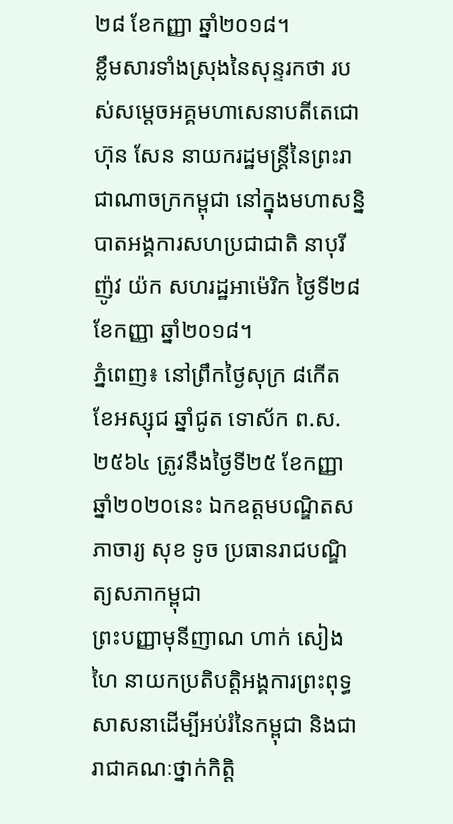២៨ ខែកញ្ញា ឆ្នាំ២០១៨។
ខ្លឹមសារទាំងស្រុងនៃសុន្ទរកថា របស់សម្តេចអគ្គមហាសេនាបតីតេជោ ហ៊ុន សែន នាយករដ្ឋមន្ត្រីនៃព្រះរាជាណាចក្រកម្ពុជា នៅក្នុងមហាសន្និបាតអង្គការសហប្រជាជាតិ នាបុរី ញ៉ូវ យ៉ក សហរដ្ឋអាម៉េរិក ថ្ងៃទី២៨ ខែកញ្ញា ឆ្នាំ២០១៨។
ភ្នំពេញ៖ នៅព្រឹកថ្ងៃសុក្រ ៨កើត ខែអស្សុជ ឆ្នាំជូត ទោស័ក ព.ស. ២៥៦៤ ត្រូវនឹងថ្ងៃទី២៥ ខែកញ្ញា ឆ្នាំ២០២០នេះ ឯកឧត្ដមបណ្ឌិតសភាចារ្យ សុខ ទូច ប្រធានរាជបណ្ឌិត្យសភាកម្ពុជា
ព្រះបញ្ញាមុនីញាណ ហាក់ សៀងហៃ នាយកប្រតិបត្តិអង្គការព្រះពុទ្ធសាសនាដើម្បីអប់រំនៃកម្ពុជា និងជារាជាគណៈថ្នាក់កិត្តិ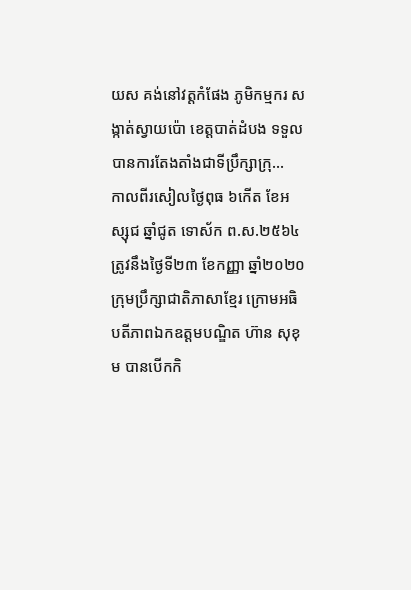យស គង់នៅវត្តកំផែង ភូមិកម្មករ សង្កាត់ស្វាយប៉ោ ខេត្តបាត់ដំបង ទទួលបានការតែងតាំងជាទីប្រឹក្សាក្រុ...
កាលពីរសៀលថ្ងៃពុធ ៦កើត ខែអស្សុជ ឆ្នាំជូត ទោស័ក ព.ស.២៥៦៤ ត្រូវនឹងថ្ងៃទី២៣ ខែកញ្ញា ឆ្នាំ២០២០ ក្រុមប្រឹក្សាជាតិភាសាខ្មែរ ក្រោមអធិបតីភាពឯកឧត្តមបណ្ឌិត ហ៊ាន សុខុម បានបើកកិ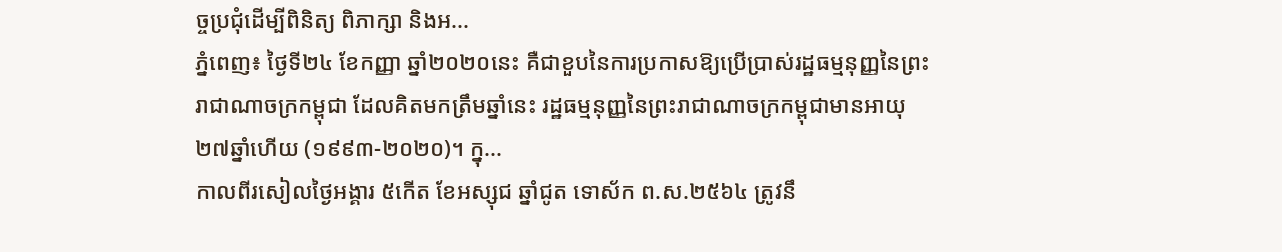ច្ចប្រជុំដើម្បីពិនិត្យ ពិភាក្សា និងអ...
ភ្នំពេញ៖ ថ្ងៃទី២៤ ខែកញ្ញា ឆ្នាំ២០២០នេះ គឺជាខួបនៃការប្រកាសឱ្យប្រើប្រាស់រដ្ឋធម្មនុញ្ញនៃព្រះរាជាណាចក្រកម្ពុជា ដែលគិតមកត្រឹមឆ្នាំនេះ រដ្ឋធម្មនុញ្ញនៃព្រះរាជាណាចក្រកម្ពុជាមានអាយុ២៧ឆ្នាំហើយ (១៩៩៣-២០២០)។ ក្នុ...
កាលពីរសៀលថ្ងៃអង្គារ ៥កើត ខែអស្សុជ ឆ្នាំជូត ទោស័ក ព.ស.២៥៦៤ ត្រូវនឹ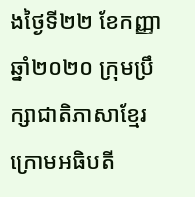ងថ្ងៃទី២២ ខែកញ្ញា ឆ្នាំ២០២០ ក្រុមប្រឹក្សាជាតិភាសាខ្មែរ ក្រោមអធិបតី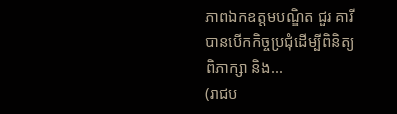ភាពឯកឧត្តមបណ្ឌិត ជួរ គារី បានបើកកិច្ចប្រជុំដើម្បីពិនិត្យ ពិភាក្សា និង...
(រាជប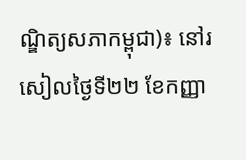ណ្ឌិត្យសភាកម្ពុជា)៖ នៅរសៀលថ្ងៃទី២២ ខែកញ្ញា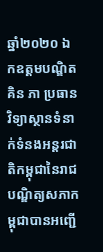ឆ្នាំ២០២០ ឯកឧត្តមបណ្ឌិត គិន ភា ប្រធានវិទ្យាស្ថានទំនាក់ទំនងអន្តរជាតិកម្ពុជានៃរាជបណ្ឌិត្យសភាកម្ពុជាបានអញ្ជើ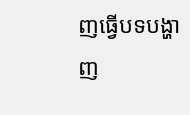ញធ្វើបទបង្ហាញ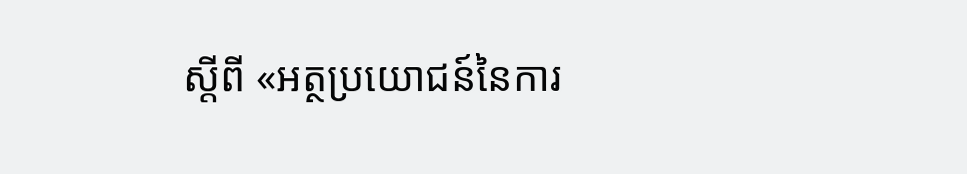ស្តីពី «អត្ថប្រយោជន៍នៃការ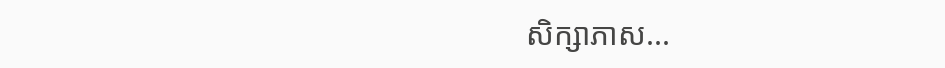សិក្សាភាស...